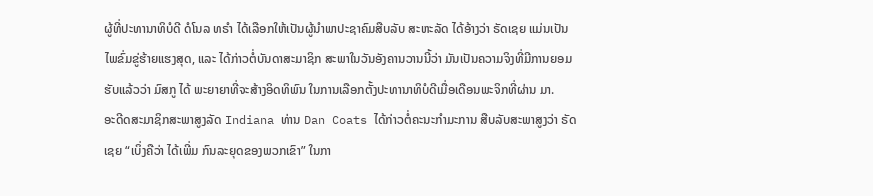ຜູ້ທີ່ປະທານາທິບໍດີ ດໍໂນລ ທຣຳ ໄດ້ເລືອກໃຫ້ເປັນຜູ້ນຳພາປະຊາຄົມສືບລັບ ສະຫະລັດ ໄດ້ອ້າງວ່າ ຣັດເຊຍ ແມ່ນເປັນໄພຂົ່ມຂູ່ຮ້າຍແຮງສຸດ, ແລະ ໄດ້ກ່າວຕໍ່ບັນດາສະມາຊິກ ສະພາໃນວັນອັງຄານວານນີ້ວ່າ ມັນເປັນຄວາມຈິງທີ່ມີການຍອມຮັບແລ້ວວ່າ ມົສກູ ໄດ້ ພະຍາຍາທີ່ຈະສ້າງອິດທິພົນ ໃນການເລືອກຕັ້ງປະທານາທິບໍດີເມື່ອເດືອນພະຈິກທີ່ຜ່ານ ມາ.
ອະດີດສະມາຊິກສະພາສູງລັດ Indiana ທ່ານ Dan Coats ໄດ້ກ່າວຕໍ່ຄະນະກຳມະການ ສືບລັບສະພາສູງວ່າ ຣັດເຊຍ “ເບິ່ງຄືວ່າ ໄດ້ເພີ່ມ ກົນລະຍຸດຂອງພວກເຂົາ” ໃນກາ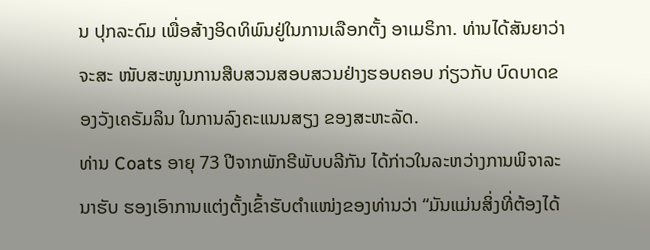ນ ປຸກລະດົມ ເພື່ອສ້າງອິດທິພົນຢູ່ໃນການເລືອກຕັ້ງ ອາເມຣິກາ. ທ່ານໄດ້ສັນຍາວ່າ ຈະສະ ໜັບສະໜູນການສືບສວນສອບສວນຢ່າງຮອບຄອບ ກ່ຽວກັບ ບົດບາດຂອງວັງເຄຣັມລິນ ໃນການລົງຄະແນນສຽງ ຂອງສະຫະລັດ.
ທ່ານ Coats ອາຍຸ 73 ປີຈາກພັກຣີພັບບລີກັນ ໄດ້ກ່າວໃນລະຫວ່າງການພິຈາລະນາຮັບ ຮອງເອົາການແຕ່ງຕັ້ງເຂົ້າຮັບຕຳແໜ່ງຂອງທ່ານວ່າ “ມັນແມ່ນສິ່ງທີ່ຕ້ອງໄດ້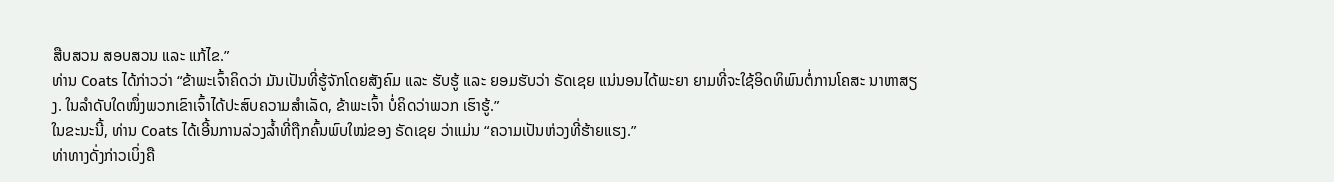ສືບສວນ ສອບສວນ ແລະ ແກ້ໄຂ.”
ທ່ານ Coats ໄດ້ກ່າວວ່າ “ຂ້າພະເຈົ້າຄິດວ່າ ມັນເປັນທີ່ຮູ້ຈັກໂດຍສັງຄົມ ແລະ ຮັບຮູ້ ແລະ ຍອມຮັບວ່າ ຣັດເຊຍ ແນ່ນອນໄດ້ພະຍາ ຍາມທີ່ຈະໃຊ້ອິດທິພົນຕໍ່ການໂຄສະ ນາຫາສຽງ. ໃນລຳດັບໃດໜຶ່ງພວກເຂົາເຈົ້າໄດ້ປະສົບຄວາມສຳເລັດ, ຂ້າພະເຈົ້າ ບໍ່ຄິດວ່າພວກ ເຮົາຮູ້.”
ໃນຂະນະນີ້, ທ່ານ Coats ໄດ້ເອີ້ນການລ່ວງລ້ຳທີ່ຖືກຄົ້ນພົບໃໝ່ຂອງ ຣັດເຊຍ ວ່າແມ່ນ “ຄວາມເປັນຫ່ວງທີ່ຮ້າຍແຮງ.”
ທ່າທາງດັ່ງກ່າວເບິ່ງຄື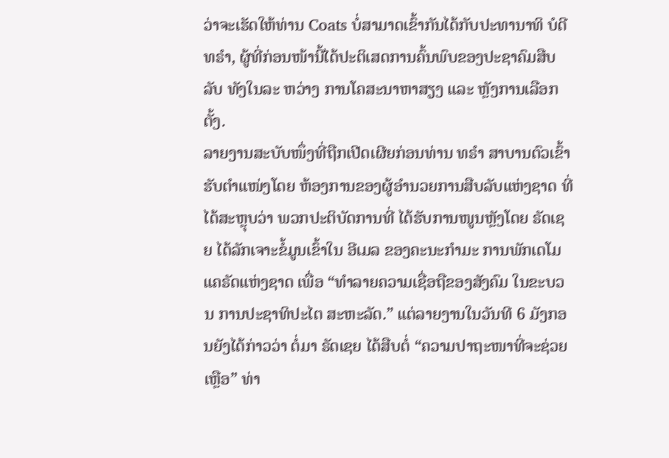ວ່າຈະເຮັດໃຫ້ທ່ານ Coats ບໍ່ສາມາດເຂົ້າກັນໄດ້ກັບປະທານາທິ ບໍດີ ທຣຳ, ຜູ້ທີ່ກ່ອນໜ້ານີ້ໄດ້ປະຕິເສດການຄົ້ນພົບຂອງປະຊາຄົມສືບລັບ ທັງໃນລະ ຫວ່າງ ການໂຄສະນາຫາສຽງ ແລະ ຫຼັງການເລືອກຕັ້ງ.
ລາຍງານສະບັບໜຶ່ງທີ່ຖືກເປີດເຜີຍກ່ອນທ່ານ ທຣຳ ສາບານຕົວເຂົ້າຮັບຕຳແໜ່ງໂດຍ ຫ້ອງການຂອງຜູ້ອຳນວຍການສືບລັບແຫ່ງຊາດ ທີ່ໄດ້ສະຫຼຸບວ່າ ພວກປະຕິບັດການທີ່ ໄດ້ຮັບການໜູນຫຼັງໂດຍ ຣັດເຊຍ ໄດ້ລັກເຈາະຂໍ້ມູນເຂົ້າໃນ ອີເມລ ຂອງຄະນະກຳມະ ການພັກເດໂມແຄຣັດແຫ່ງຊາດ ເພື່ອ “ທຳລາຍຄວາມເຊື່ອຖືຂອງສັງຄົມ ໃນຂະບວນ ການປະຊາທິປະໄຕ ສະຫະລັດ.” ແຕ່ລາຍງານໃນວັນທີ 6 ມັງກອນຍັງໄດ້ກ່າວວ່າ ຕໍ່ມາ ຣັດເຊຍ ໄດ້ສືບຕໍ່ “ຄວາມປາຖະໜາທີ່ຈະຊ່ວຍເຫຼືອ” ທ່າ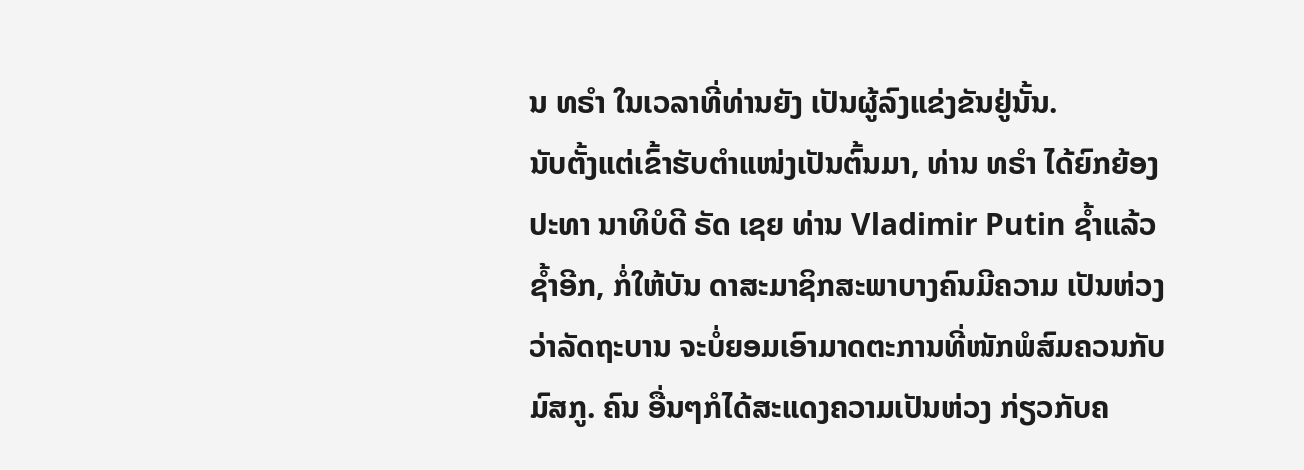ນ ທຣຳ ໃນເວລາທີ່ທ່ານຍັງ ເປັນຜູ້ລົງແຂ່ງຂັນຢູ່ນັ້ນ.
ນັບຕັ້ງແຕ່ເຂົ້າຮັບຕຳແໜ່ງເປັນຕົ້ນມາ, ທ່ານ ທຣຳ ໄດ້ຍົກຍ້ອງປະທາ ນາທິບໍດີ ຣັດ ເຊຍ ທ່ານ Vladimir Putin ຊ້ຳແລ້ວຊ້ຳອີກ, ກໍ່ໃຫ້ບັນ ດາສະມາຊິກສະພາບາງຄົນມີຄວາມ ເປັນຫ່ວງວ່າລັດຖະບານ ຈະບໍ່ຍອມເອົາມາດຕະການທີ່ໜັກພໍສົມຄວນກັບ ມົສກູ. ຄົນ ອື່ນໆກໍໄດ້ສະແດງຄວາມເປັນຫ່ວງ ກ່ຽວກັບຄ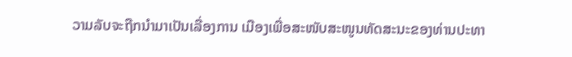ວາມລັບຈະຖືກນຳມາເປັນເລື່ອງການ ເມືອງເພື່ອສະໜັບສະໜູນທັດສະນະຂອງທ່ານປະທາ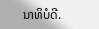ນາທິບໍດີ.